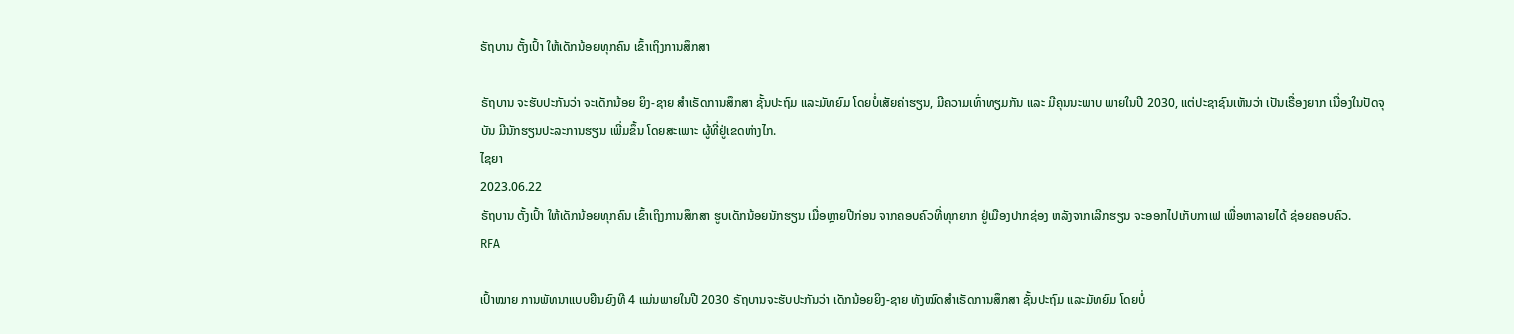ຣັຖບານ ຕັ້ງເປົ້າ ໃຫ້ເດັກນ້ອຍທຸກຄົນ ເຂົ້າເຖິງການສຶກສາ

ຣັຖບານ ຈະຮັບປະກັນວ່າ ຈະເດັກນ້ອຍ ຍິງ-ຊາຍ ສຳເຣັດການສຶກສາ ຊັ້ນປະຖົມ ແລະມັທຍົມ ໂດຍບໍ່ເສັຍຄ່າຮຽນ, ມີຄວາມເທົ່າທຽມກັນ ແລະ ມີຄຸນນະພາບ ພາຍໃນປີ 2030, ແຕ່ປະຊາຊົນເຫັນວ່າ ເປັນເຣື່ອງຍາກ ເນື່ອງໃນປັດຈຸບັນ ມີນັກຮຽນປະລະການຮຽນ ເພີ່ມຂຶ້ນ ໂດຍສະເພາະ ຜູ້ທີ່ຢູ່ເຂດຫ່າງໄກ.
ໄຊຍາ
2023.06.22
ຣັຖບານ ຕັ້ງເປົ້າ ໃຫ້ເດັກນ້ອຍທຸກຄົນ ເຂົ້າເຖິງການສຶກສາ ຮູບເດັກນ້ອຍນັກຮຽນ ເມື່ອຫຼາຍປີກ່ອນ ຈາກຄອບຄົວທີ່ທຸກຍາກ ຢູ່ເມືອງປາກຊ່ອງ ຫລັງຈາກເລີກຮຽນ ຈະອອກໄປເກັບກາເຟ ເພື່ອຫາລາຍໄດ້ ຊ່ອຍຄອບຄົວ.
RFA

ເປົ້າໝາຍ ການພັທນາແບບຍືນຍົງທີ 4 ແມ່ນພາຍໃນປີ 2030 ຣັຖບານຈະຮັບປະກັນວ່າ ເດັກນ້ອຍຍິງ-ຊາຍ ທັງໝົດສຳເຣັດການສຶກສາ ຊັ້ນປະຖົມ ແລະມັທຍົມ ໂດຍບໍ່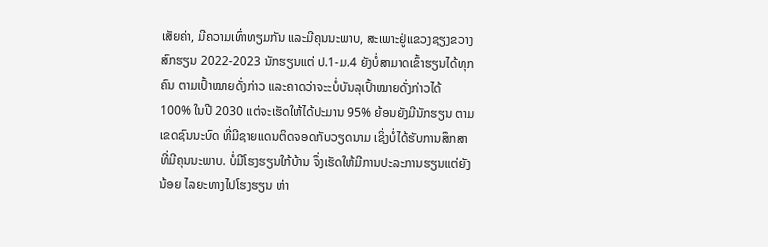ເສັຍຄ່າ, ມີຄວາມເທົ່າທຽມກັນ ແລະມີຄຸນນະພາບ, ສະເພາະຢູ່ແຂວງຊຽງຂວາງ ສົກຮຽນ 2022-2023 ນັກຮຽນແຕ່ ປ.1-ມ.4 ຍັງບໍ່ສາມາດເຂົ້າຮຽນໄດ້ທຸກຄົນ ຕາມເປົ້າໝາຍດັ່ງກ່າວ ແລະຄາດວ່າຈະະບໍ່ບັນລຸເປົ້າໝາຍດັ່ງກ່າວໄດ້ 100% ໃນປີ 2030 ແຕ່ຈະເຮັດໃຫ້ໄດ້ປະມານ 95% ຍ້ອນຍັງມີນັກຮຽນ ຕາມເຂດຊົນນະບົດ ທີ່ມີຊາຍແດນຕິດຈອດກັບວຽດນາມ ເຊິ່ງບໍ່ໄດ້ຮັບການສຶກສາ ທີ່ມີຄຸນນະພາບ. ບໍ່ມີໂຮງຮຽນໃກ້ບ້ານ ຈຶ່ງເຮັດໃຫ້ມີການປະລະການຮຽນແຕ່ຍັງນ້ອຍ ໄລຍະທາງໄປໂຮງຮຽນ ຫ່າ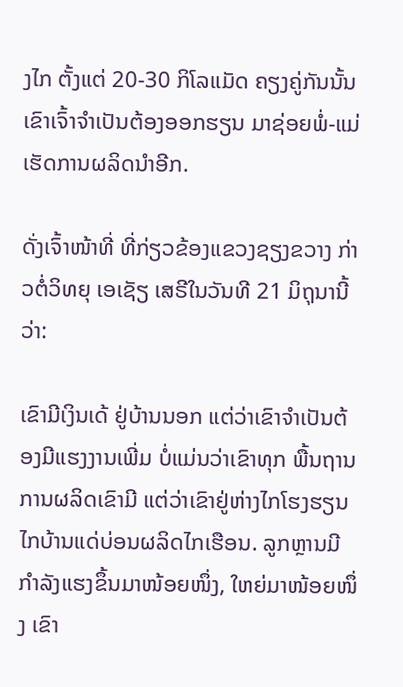ງໄກ ຕັ້ງແຕ່ 20-30 ກິໂລແມັດ ຄຽງຄູ່ກັນນັ້ນເຂົາເຈົ້າຈຳເປັນຕ້ອງອອກຮຽນ ມາຊ່ອຍພໍ່-ແມ່ ເຮັດການຜລິດນຳອີກ.

ດັ່ງເຈົ້າໜ້າທີ່ ທີ່ກ່ຽວຂ້ອງແຂວງຊຽງຂວາງ ກ່າວຕໍ່ວິທຍຸ ເອເຊັຽ ເສຣີໃນວັນທີ 21 ມິຖຸນານີ້ວ່າ:

ເຂົາມີເງິນເດ້ ຢູ່ບ້ານນອກ ແຕ່ວ່າເຂົາຈຳເປັນຕ້ອງມີແຮງງານເພີ່ມ ບໍ່ແມ່ນວ່າເຂົາທຸກ ພື້ນຖານການຜລິດເຂົາມີ ແຕ່ວ່າເຂົາຢູ່ຫ່າງໄກໂຮງຮຽນ ໄກບ້ານແດ່ບ່ອນຜລິດໄກເຮືອນ. ລູກຫຼານມີກຳລັງແຮງຂຶ້ນມາໜ້ອຍໜຶ່ງ, ໃຫຍ່ມາໜ້ອຍໜຶ່ງ ເຂົາ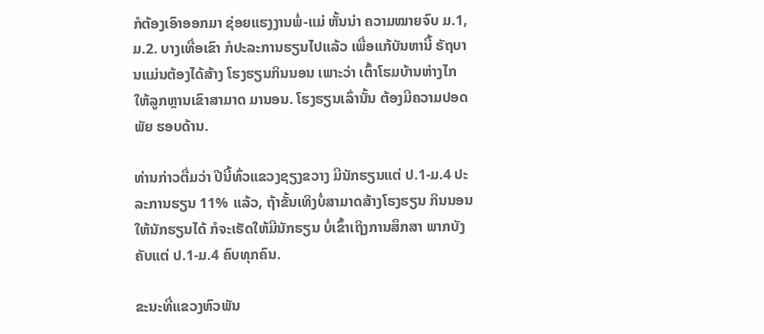ກໍຕ້ອງເອົາອອກມາ ຊ່ອຍແຮງງານພໍ່-ແມ່ ຫັ້ນນ່າ ຄວາມໝາຍຈົບ ມ.1, ມ.2. ບາງເທື່ອເຂົາ ກໍປະລະການຮຽນໄປແລ້ວ ເພື່ອແກ້ບັນຫານີ້ ຣັຖບານແມ່ນຕ້ອງໄດ້ສ້າງ ໂຮງຮຽນກິນນອນ ເພາະວ່າ ເຕົ້າໂຮມບ້ານຫ່າງໄກ ໃຫ້ລູກຫຼານເຂົາສາມາດ ມານອນ. ໂຮງຮຽນເລົ່ານັ້ນ ຕ້ອງມີຄວາມປອດພັຍ ຮອບດ້ານ.

ທ່ານກ່າວຕື່ມວ່າ ປີນີ້ທົ່ວແຂວງຊຽງຂວາງ ມີນັກຮຽນແຕ່ ປ.1-ມ.4 ປະລະການຮຽນ 11% ແລ້ວ, ຖ້າຂັ້ນເທິງບໍ່ສາມາດສ້າງໂຮງຮຽນ ກິນນອນ ໃຫ້ນັກຮຽນໄດ້ ກໍຈະເຮັດໃຫ້ມີນັກຮຽນ ບໍ່ເຂົ້າເຖິງການສຶກສາ ພາກບັງຄັບແຕ່ ປ.1-ມ.4 ຄົບທຸກຄົນ.

ຂະນະທີ່ແຂວງຫົວພັນ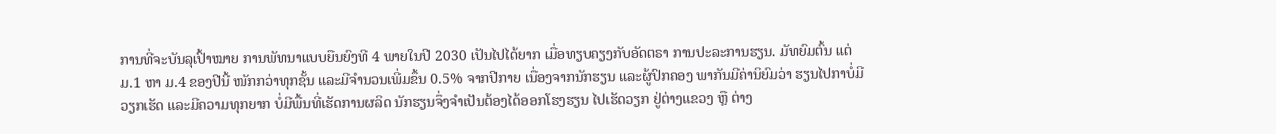ການທີ່ຈະບັນລຸເປົ້າໝາຍ ການພັທນາແບບຍືນຍົງທີ 4 ພາຍໃນປີ 2030 ເປັນໄປໄດ້ຍາກ ເມື່ອທຽບຄຽງກັບອັດຕຣາ ການປະລະການຮຽນ. ມັທຍົມຕົ້ນ ແຕ່ ມ.1 ຫາ ມ.4 ຂອງປີນີ້ ໜັກກວ່າທຸກຊັ້ນ ແລະມີຈຳນວນເພີ່ມຂຶ້ນ 0.5% ຈາກປີກາຍ ເນື່ອງຈາກນັກຮຽນ ແລະຜູ້ປົກຄອງ ພາກັນມີຄ່ານິຍົມວ່າ ຮຽນໄປກາບໍ່ມີວຽກເຮັດ ແລະມີຄວາມທຸກຍາກ ບໍ່ມີພື້ນທີ່ເຮັດການຜລິດ ນັກຮຽນຈຶ່ງຈຳເປັນຕ້ອງໄດ້ອອກໂຮງຮຽນ ໄປເຮັດວຽກ ຢູ່ຕ່າງແຂວງ ຫຼື ຕ່າງ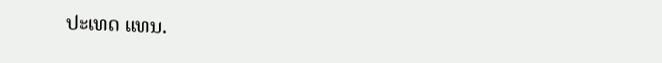ປະເທດ ແທນ.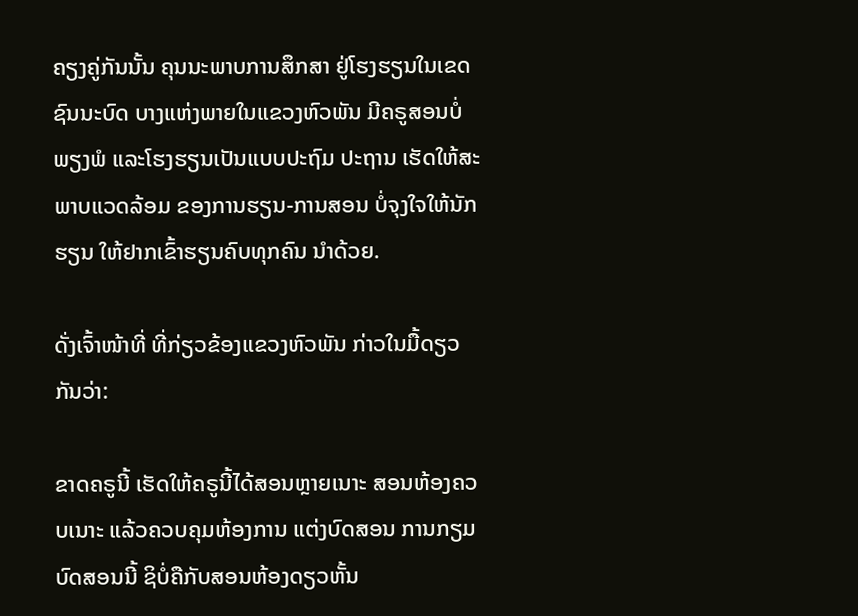ຄຽງຄູ່ກັນນັ້ນ ຄຸນນະພາບການສຶກສາ ຢູ່ໂຮງຮຽນໃນເຂດຊົນນະບົດ ບາງແຫ່ງພາຍໃນແຂວງຫົວພັນ ມີຄຣູສອນບໍ່ພຽງພໍ ແລະໂຮງຮຽນເປັນແບບປະຖົມ ປະຖານ ເຮັດໃຫ້ສະພາບແວດລ້ອມ ຂອງການຮຽນ-ການສອນ ບໍ່ຈຸງໃຈໃຫ້ນັກຮຽນ ໃຫ້ຢາກເຂົ້າຮຽນຄົບທຸກຄົນ ນຳດ້ວຍ.

ດັ່ງເຈົ້າໜ້າທີ່ ທີ່ກ່ຽວຂ້ອງແຂວງຫົວພັນ ກ່າວໃນມື້ດຽວກັນວ່າ:

ຂາດຄຣູນີ້ ເຮັດໃຫ້ຄຣູນີ້ໄດ້ສອນຫຼາຍເນາະ ສອນຫ້ອງຄວບເນາະ ແລ້ວຄວບຄຸມຫ້ອງການ ແຕ່ງບົດສອນ ການກຽມບົດສອນນີ້ ຊິບໍ່ຄືກັບສອນຫ້ອງດຽວຫັ້ນ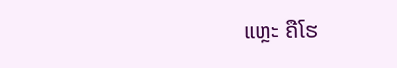ແຫຼະ ຄືໂຮ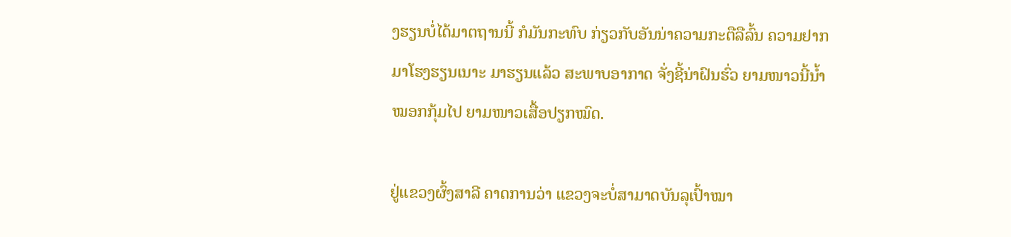ງຮຽນບໍ່ໄດ້ມາຕຖານນີ້ ກໍມັນກະທົບ ກ່ຽວກັບອັນນ່າຄວາມກະຕືລືລົ້ນ ຄວາມຢາກມາໂຮງຮຽນເນາະ ມາຮຽນແລ້ວ ສະພາບອາກາດ ຈັ່ງຊີ້ນ່າຝົນຮົ່ວ ຍາມໜາວນີ້ນໍ້າໝອກກຸ້ມໄປ ຍາມໜາວເສື້ອປຽກໝົດ.

ຢູ່ແຂວງຜົ້ງສາລີ ຄາດການວ່າ ແຂວງຈະບໍ່ສາມາດບັນລຸເປົ້າໝາ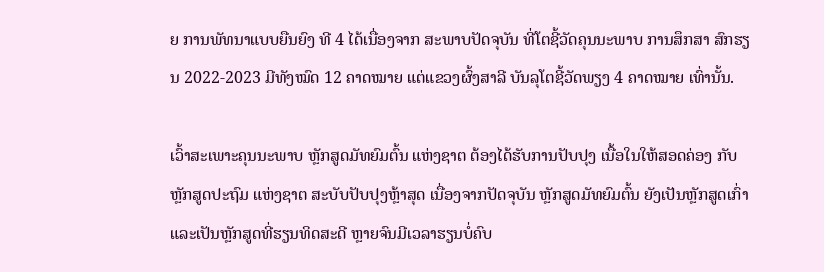ຍ ການພັທນາແບບຍືນຍົງ ທີ 4 ໄດ້ເນື່ອງຈາກ ສະພາບປັດຈຸບັນ ທີ່ໂຕຊີ້ວັດຄຸນນະພາບ ການສຶກສາ ສົກຮຽນ 2022-2023 ມີທັງໝົດ 12 ຄາດໝາຍ ແຕ່ແຂວງຜົ້ງສາລີ ບັນລຸໂຕຊີ້ວັດພຽງ 4 ຄາດໝາຍ ເທົ່ານັ້ນ.

ເວົ້າສະເພາະຄຸນນະພາບ ຫຼັກສູດມັທຍົມຕົ້ນ ແຫ່ງຊາຕ ຕ້ອງໄດ້ຮັບການປັບປຸງ ເນື້ອໃນໃຫ້ສອດຄ່ອງ ກັບຫຼັກສູດປະຖົມ ແຫ່ງຊາຕ ສະບັບປັບປຸງຫຼ້າສຸດ ເນື່ອງຈາກປັດຈຸບັນ ຫຼັກສູດມັທຍົມຕົ້ນ ຍັງເປັນຫຼັກສູດເກົ່າ ແລະເປັນຫຼັກສູດທີ່ຮຽນທິດສະດີ ຫຼາຍຈົນມີເວລາຮຽນບໍ່ຄົບ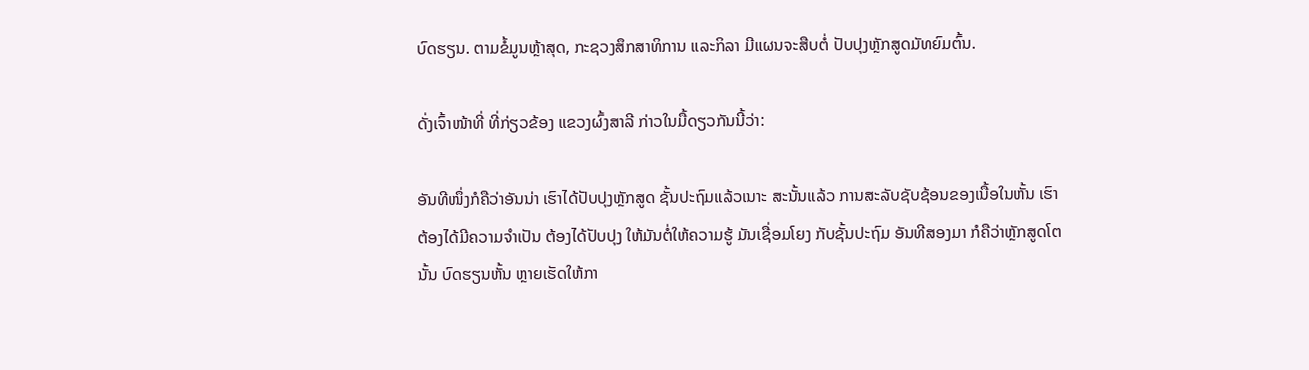ບົດຮຽນ. ຕາມຂໍ້ມູນຫຼ້າສຸດ, ກະຊວງສຶກສາທິການ ແລະກິລາ ມີແຜນຈະສືບຕໍ່ ປັບປຸງຫຼັກສູດມັທຍົມຕົ້ນ.

ດັ່ງເຈົ້າໜ້າທີ່ ທີ່ກ່ຽວຂ້ອງ ແຂວງຜົ້ງສາລີ ກ່າວໃນມື້ດຽວກັນນີ້ວ່າ:

ອັນທີໜຶ່ງກໍຄືວ່າອັນນ່າ ເຮົາໄດ້ປັບປຸງຫຼັກສູດ ຊັ້ນປະຖົມແລ້ວເນາະ ສະນັ້ນແລ້ວ ການສະລັບຊັບຊ້ອນຂອງເນື້ອໃນຫັ້ນ ເຮົາຕ້ອງໄດ້ມີຄວາມຈຳເປັນ ຕ້ອງໄດ້ປັບປຸງ ໃຫ້ມັນຕໍ່ໃຫ້ຄວາມຮູ້ ມັນເຊື່ອມໂຍງ ກັບຊັ້ນປະຖົມ ອັນທີສອງມາ ກໍຄືວ່າຫຼັກສູດໂຕນັ້ນ ບົດຮຽນຫັ້ນ ຫຼາຍເຮັດໃຫ້ກາ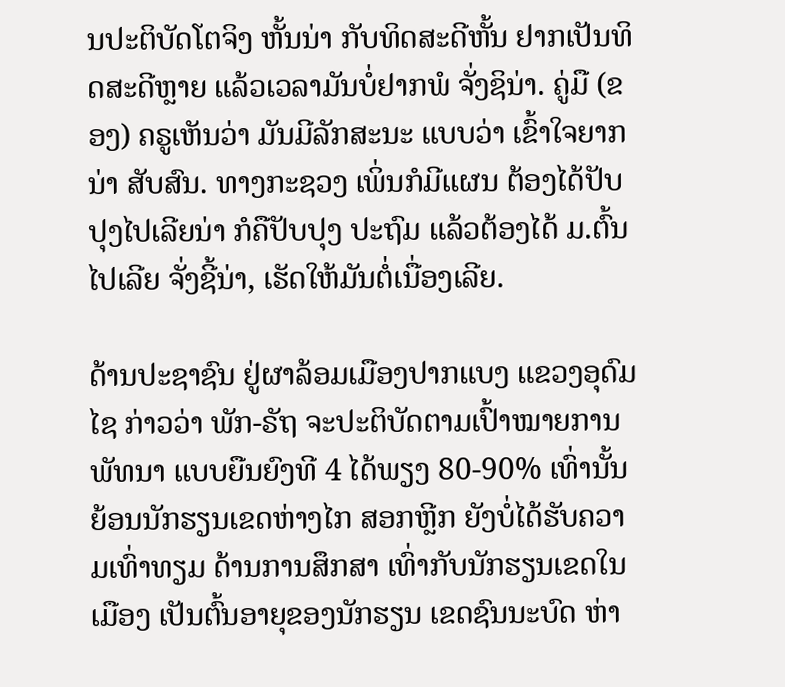ນປະຕິບັດໂຕຈິງ ຫັ້ນນ່າ ກັບທິດສະດີຫັ້ນ ຢາກເປັນທິດສະດີຫຼາຍ ແລ້ວເວລາມັນບໍ່ຢາກພໍ ຈັ່ງຊິນ່າ. ຄູ່ມື (ຂອງ) ຄຣູເຫັນວ່າ ມັນມີລັກສະນະ ແບບວ່າ ເຂົ້າໃຈຍາກນ່າ ສັບສົນ. ທາງກະຊວງ ເພິ່ນກໍມີແຜນ ຕ້ອງໄດ້ປັບປຸງໄປເລີຍນ່າ ກໍຄືປັບປຸງ ປະຖົມ ແລ້ວຕ້ອງໄດ້ ມ.ຕົ້ນ ໄປເລີຍ ຈັ່ງຊີ້ນ່າ, ເຮັດໃຫ້ມັນຕໍ່ເນື່ອງເລີຍ.

ດ້ານປະຊາຊົນ ຢູ່ຜາລ້ອມເມືອງປາກແບງ ແຂວງອຸດົມໄຊ ກ່າວວ່າ ພັກ-ຣັຖ ຈະປະຕິບັດຕາມເປົ້າໝາຍການພັທນາ ແບບຍືນຍົງທີ 4 ໄດ້ພຽງ 80-90% ເທົ່ານັ້ນ ຍ້ອນນັກຮຽນເຂດຫ່າງໄກ ສອກຫຼີກ ຍັງບໍ່ໄດ້ຮັບຄວາມເທົ່າທຽມ ດ້ານການສຶກສາ ເທົ່າກັບນັກຮຽນເຂດໃນເມືອງ ເປັນຕົ້ນອາຍຸຂອງນັກຮຽນ ເຂດຊົນນະບົດ ຫ່າ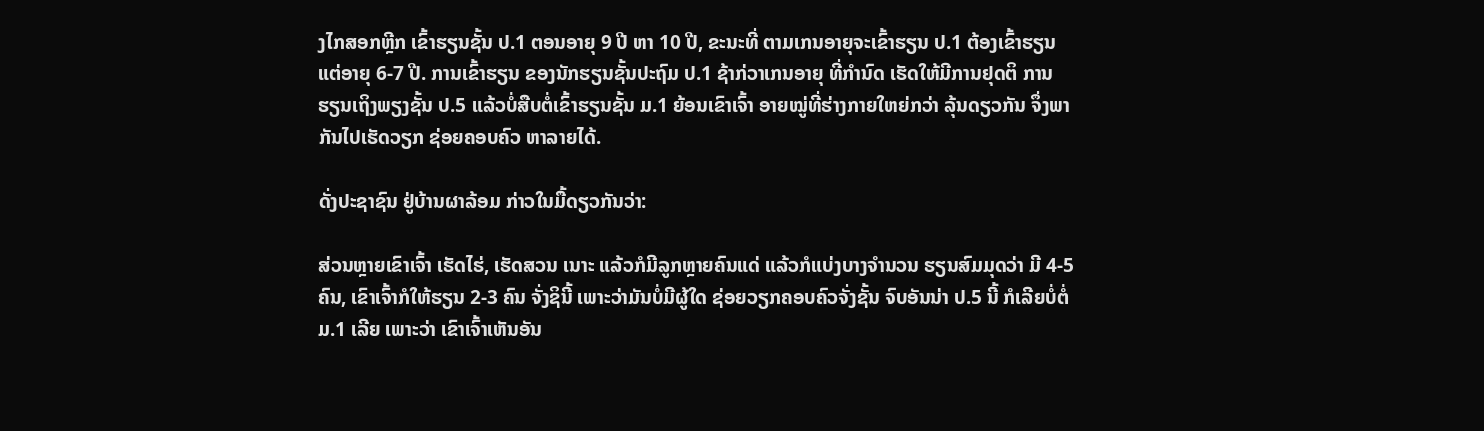ງໄກສອກຫຼີກ ເຂົ້າຮຽນຊັ້ນ ປ.1 ຕອນອາຍຸ 9 ປີ ຫາ 10 ປີ, ຂະນະທີ່ ຕາມເກນອາຍຸຈະເຂົ້າຮຽນ ປ.1 ຕ້ອງເຂົ້າຮຽນ ແຕ່ອາຍຸ 6-7 ປີ. ການເຂົ້າຮຽນ ຂອງນັກຮຽນຊັ້ນປະຖົມ ປ.1 ຊ້າກ່ວາເກນອາຍຸ ທີ່ກໍານົດ ເຮັດໃຫ້ມີການຢຸດຕິ ການຮຽນເຖິງພຽງຊັ້ນ ປ.5 ແລ້ວບໍ່ສືບຕໍ່ເຂົ້າຮຽນຊັ້ນ ມ.1 ຍ້ອນເຂົາເຈົ້າ ອາຍໝູ່ທີ່ຮ່າງກາຍໃຫຍ່ກວ່າ ລຸ້ນດຽວກັນ ຈຶ່ງພາກັນໄປເຮັດວຽກ ຊ່ອຍຄອບຄົວ ຫາລາຍໄດ້.

ດັ່ງປະຊາຊົນ ຢູ່ບ້ານຜາລ້ອມ ກ່າວໃນມື້ດຽວກັນວ່າ:

ສ່ວນຫຼາຍເຂົາເຈົ້າ ເຮັດໄຮ່, ເຮັດສວນ ເນາະ ແລ້ວກໍມີລູກຫຼາຍຄົນແດ່ ແລ້ວກໍແບ່ງບາງຈຳນວນ ຮຽນສົມມຸດວ່າ ມີ 4-5 ຄົນ, ເຂົາເຈົ້າກໍໃຫ້ຮຽນ 2-3 ຄົນ ຈັ່ງຊິນີ້ ເພາະວ່າມັນບໍ່ມີຜູ້ໃດ ຊ່ອຍວຽກຄອບຄົວຈັ່ງຊັ້ນ ຈົບອັນນ່າ ປ.5 ນີ້ ກໍເລີຍບໍ່ຕໍ່ ມ.1 ເລີຍ ເພາະວ່າ ເຂົາເຈົ້າເຫັນອັນ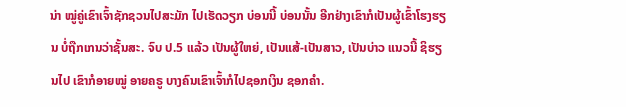ນ່າ ໝູ່ຄູ່ເຂົາເຈົ້າຊັກຊວນໄປສະມັກ ໄປເຮັດວຽກ ບ່ອນນີ້ ບ່ອນນັ້ນ ອີກຢ່າງເຂົາກໍເປັນຜູ້ເຂົ້າໂຮງຮຽນ ບໍ່ຖືກເກນວ່າຊັ້ນສະ. ຈົບ ປ.5 ແລ້ວ ເປັນຜູ້ໃຫຍ່, ເປັນແສ້-ເປັນສາວ, ເປັນບ່າວ ແນວນີ້ ຊິຮຽນໄປ ເຂົາກໍອາຍໝູ່ ອາຍຄຣູ ບາງຄົນເຂົາເຈົ້າກໍໄປຊອກເງິນ ຊອກຄຳ.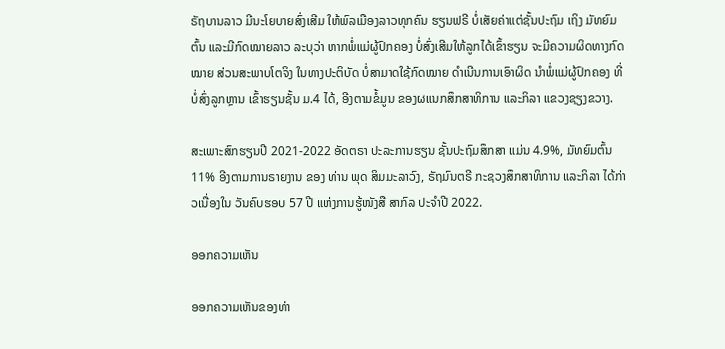ຣັຖບານລາວ ມີນະໂຍບາຍສົ່ງເສີມ ໃຫ້ພົລເມືອງລາວທຸກຄົນ ຮຽນຟຣີ ບໍ່ເສັຍຄ່າແຕ່ຊັ້ນປະຖົມ ເຖິງ ມັທຍົມຕົ້ນ ແລະມີກົດໝາຍລາວ ລະບຸວ່າ ຫາກພໍ່ແມ່ຜູ້ປົກຄອງ ບໍ່ສົ່ງເສີມໃຫ້ລູກໄດ້ເຂົ້າຮຽນ ຈະມີຄວາມຜິດທາງກົດໝາຍ ສ່ວນສະພາບໂຕຈິງ ໃນທາງປະຕິບັດ ບໍ່ສາມາດໃຊ້ກົດໝາຍ ດຳເນີນການເອົາຜິດ ນຳພໍ່ແມ່ຜູ້ປົກຄອງ ທີ່ບໍ່ສົ່ງລູກຫຼານ ເຂົ້າຮຽນຊັ້ນ ມ.4 ໄດ້, ອີງຕາມຂໍ້ມູນ ຂອງຜແນກສຶກສາທິການ ແລະກິລາ ແຂວງຊຽງຂວາງ.

ສະເພາະສົກຮຽນປີ 2021-2022 ອັດຕຣາ ປະລະການຮຽນ ຊັ້ນປະຖົມສຶກສາ ແມ່ນ 4.9%, ມັທຍົມຕົ້ນ 11% ອີງຕາມການຣາຍງານ ຂອງ ທ່ານ ພຸດ ສິມມະລາວົງ, ຣັຖມົນຕຣີ ກະຊວງສຶກສາທິການ ແລະກິລາ ໄດ້ກ່າວເນື່ອງໃນ ວັນຄົບຮອບ 57 ປີ ແຫ່ງການຮູ້ໜັງສື ສາກົລ ປະຈຳປີ 2022.

ອອກຄວາມເຫັນ

ອອກຄວາມເຫັນຂອງທ່າ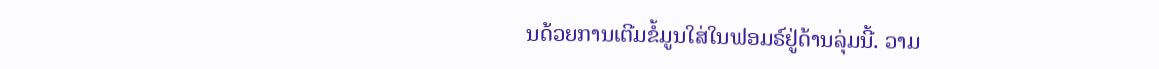ນດ້ວຍການເຕີມຂໍ້ມູນໃສ່ໃນຟອມຣ໌ຢູ່ດ້ານລຸ່ມນີ້. ວາມ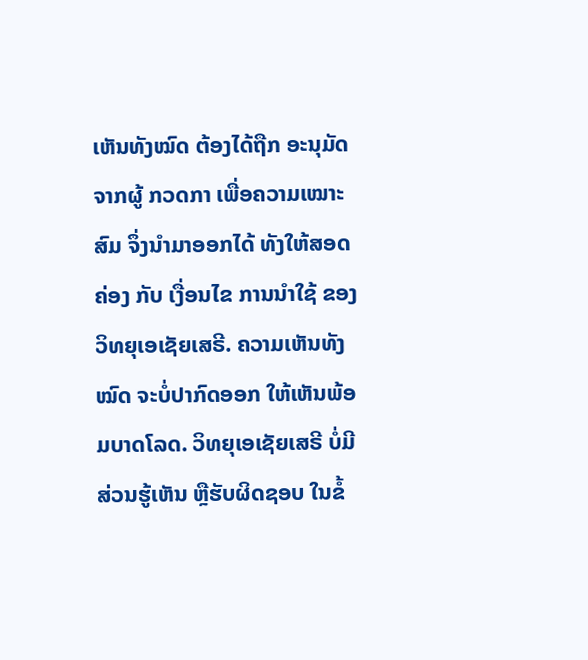ເຫັນທັງໝົດ ຕ້ອງໄດ້ຖືກ ອະນຸມັດ ຈາກຜູ້ ກວດກາ ເພື່ອຄວາມເໝາະສົມ ຈຶ່ງນໍາມາອອກໄດ້ ທັງໃຫ້ສອດຄ່ອງ ກັບ ເງື່ອນໄຂ ການນຳໃຊ້ ຂອງ ວິທຍຸເອເຊັຍເສຣີ. ຄວາມເຫັນທັງໝົດ ຈະບໍ່ປາກົດອອກ ໃຫ້ເຫັນພ້ອມບາດໂລດ. ວິທຍຸເອເຊັຍເສຣີ ບໍ່ມີສ່ວນຮູ້ເຫັນ ຫຼືຮັບຜິດຊອບ ໃນຂໍ້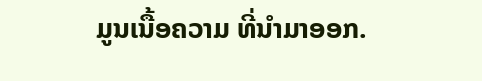ມູນເນື້ອຄວາມ ທີ່ນໍາມາອອກ.